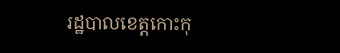រដ្ឋបាលខេត្តកោះកុ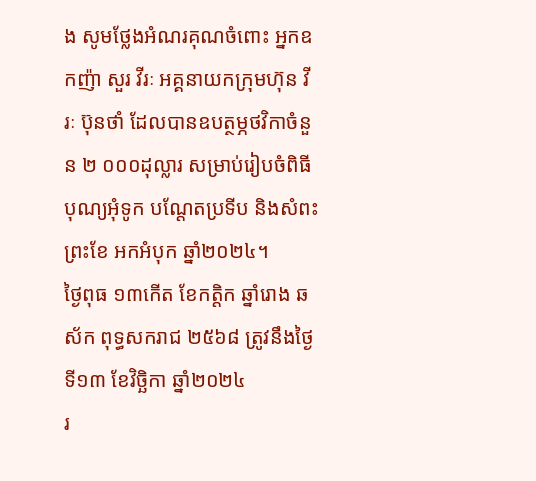ង សូមថ្លែងអំណរគុណចំពោះ អ្នកឧកញ៉ា សួរ វីរៈ អគ្គនាយកក្រុមហ៊ុន វីរៈ ប៊ុនថាំ ដែលបានឧបត្ថម្ភថវិកាចំនួន ២ ០០០ដុល្លារ សម្រាប់រៀបចំពិធីបុណ្យអុំទូក បណ្តែតប្រទីប និងសំពះព្រះខែ អកអំបុក ឆ្នាំ២០២៤។
ថ្ងៃពុធ ១៣កើត ខែកត្តិក ឆ្នាំរោង ឆស័ក ពុទ្ធសករាជ ២៥៦៨ ត្រូវនឹងថ្ងៃទី១៣ ខែវិច្ឆិកា ឆ្នាំ២០២៤
រ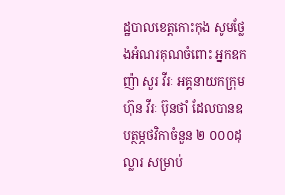ដ្ឋបាលខេត្តកោះកុង សូមថ្លែងអំណរគុណចំពោះ អ្នកឧកញ៉ា សួរ វីរៈ អគ្គនាយកក្រុមហ៊ុន វីរៈ ប៊ុនថាំ ដែលបានឧបត្ថម្ភថវិកាចំនួន ២ ០០០ដុល្លារ សម្រាប់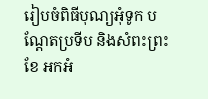រៀបចំពិធីបុណ្យអុំទូក បណ្តែតប្រទីប និងសំពះព្រះខែ អកអំ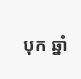បុក ឆ្នាំ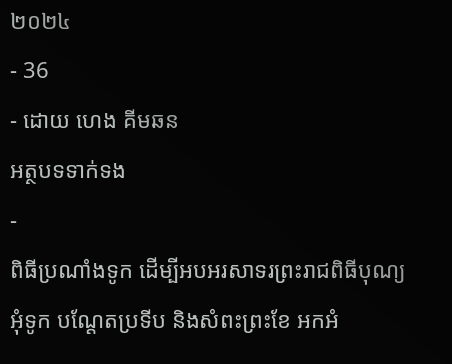២០២៤
- 36
- ដោយ ហេង គីមឆន
អត្ថបទទាក់ទង
-
ពិធីប្រណាំងទូក ដើម្បីអបអរសាទរព្រះរាជពិធីបុណ្យអុំទូក បណ្ដែតប្រទីប និងសំពះព្រះខែ អកអំ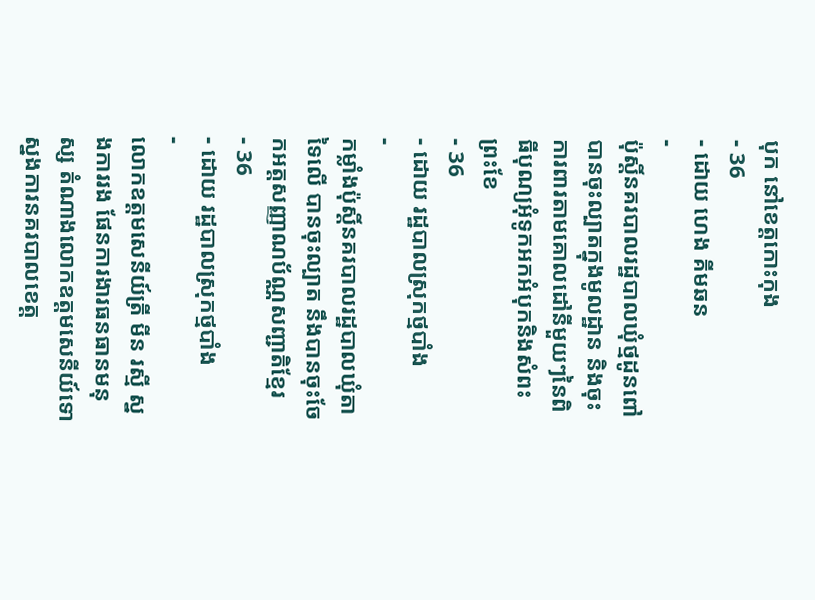បុក នៅខេត្តកោះកុង
- 36
- ដោយ ហេង គីមឆន
-
ប៉ុស្តិ៍នគរបាលរដ្ឋបាលឃុំថ្មដូនពៅ បានចុះល្បាតក្នុងមូលដ្ឋាន និងចុះការពារតាមគោលដៅនីមួយៗនៃពិធីបុណ្យអុំទូកអកអំបុកនិងសំពះព្រះខែ
- 36
- ដោយ រដ្ឋបាលស្រុកថ្មបាំង
-
កម្លាំងប៉ុស្តិ៍នគរបាលរដ្ឋបាលឃុំតាទៃលើ បានចុះល្បាត នឹងបានចុះចែកអត្តសញ្ញាណប័ណ្ណសញ្ជាតិខ្មែរ
- 36
- ដោយ រដ្ឋបាលស្រុកថ្មបាំង
-
លោកឧត្តមសេនីយ៍ត្រី មីន រស្មី ស្នងការរង ផែនការងារធនធានមនុស្ស តំណាងលោកឧត្តមសេនីយ៍ទោស្នងការនគរបាលខេត្ត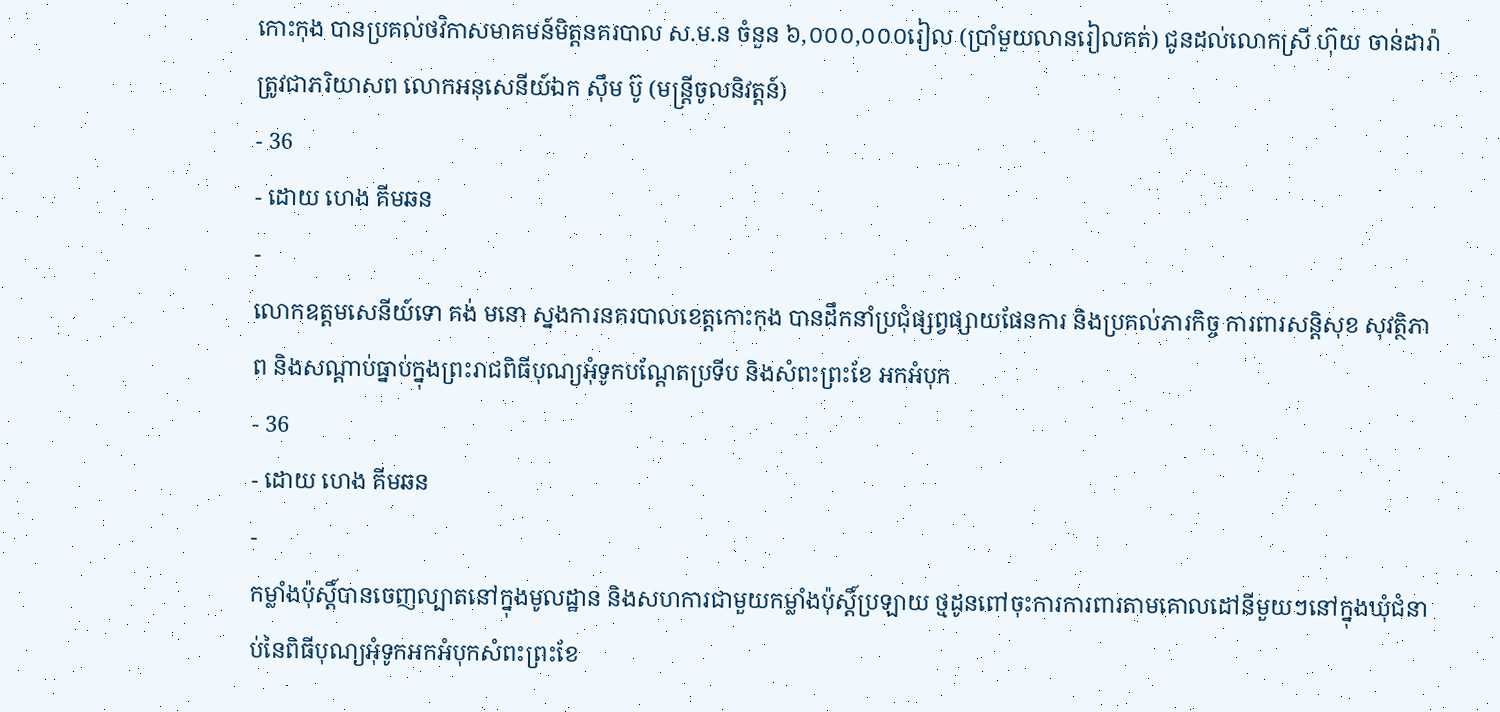កោះកុង បានប្រគល់ថវិកាសមាគមន៍មិត្តនគរបាល ស.ម.ន ចំនួន ៦,០០០,០០០រៀល (ប្រាំមួយលានរៀលគត់) ជូនដល់លោកស្រី ហ៊ុយ ចាន់ដារ៉ា ត្រូវជាភរិយាសព លោកអនុសេនីយ៍ឯក ស៊ឹម ប៊ូ (មន្ត្រីចូលនិវត្តន៍)
- 36
- ដោយ ហេង គីមឆន
-
លោកឧត្តមសេនីយ៍ទោ គង់ មនោ ស្នងការនគរបាលខេត្តកោះកុង បានដឹកនាំប្រជុំផ្សព្វផ្សាយផែនការ និងប្រគល់ភារកិច្ច ការពារសន្តិសុខ សុវត្ថិភាព និងសណ្ដាប់ធ្នាប់ក្នុងព្រះរាជពិធីបុណ្យអុំទូកបណ្ដែតប្រទីប និងសំពះព្រះខែ អកអំបុក
- 36
- ដោយ ហេង គីមឆន
-
កម្លាំងប៉ុស្តិ៍បានចេញល្បាតនៅក្នុងមូលដ្ឋាន និងសហការជាមួយកម្លាំងប៉ុស្តិ៍ប្រឡាយ ថ្មដូនពៅចុះការការពារតាមគោលដៅនីមួយៗនៅក្នុងឃុំជំនាប់នៃពិធីបុណ្យអុំទូកអកអំបុកសំពះព្រះខែ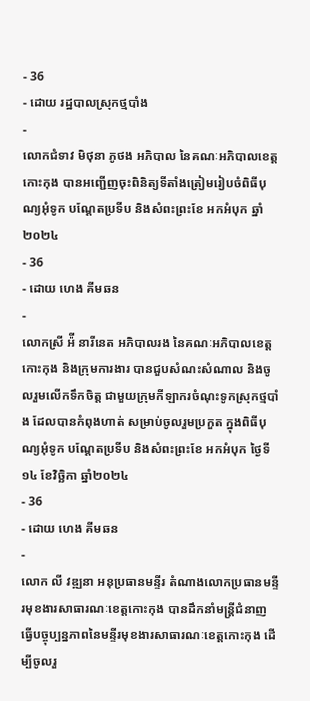- 36
- ដោយ រដ្ឋបាលស្រុកថ្មបាំង
-
លោកជំទាវ មិថុនា ភូថង អភិបាល នៃគណៈអភិបាលខេត្តកោះកុង បានអញ្ជើញចុះពិនិត្យទីតាំងត្រៀមរៀបចំពិធីបុណ្យអុំទូក បណ្តែតប្រទីប និងសំពះព្រះខែ អកអំបុក ឆ្នាំ២០២៤
- 36
- ដោយ ហេង គីមឆន
-
លោកស្រី អ៉ី នារីនេត អភិបាលរង នៃគណៈអភិបាលខេត្តកោះកុង និងក្រុមការងារ បានជួបសំណះសំណាល និងចូលរួមលើកទឹកចិត្ត ជាមួយក្រុមកីឡាករចំណុះទូកស្រុកថ្មបាំង ដែលបានកំពុងហាត់ សម្រាប់ចូលរួមប្រកួត ក្នុងពិធីបុណ្យអុំទូក បណ្តែតប្រទីប និងសំពះព្រះខែ អកអំបុក ថ្ងៃទី១៤ ខែវិច្ឆិកា ឆ្នាំ២០២៤
- 36
- ដោយ ហេង គីមឆន
-
លោក លី វឌ្ឍនា អនុប្រធានមន្ទីរ តំណាងលោកប្រធានមន្ទីរមុខងារសាធារណៈខេត្តកោះកុង បានដឹកនាំមន្រ្តីជំនាញធ្វើបច្ចុប្បន្នភាពនៃមន្ទីរមុខងារសាធារណៈខេត្តកោះកុង ដើម្បីចូលរួ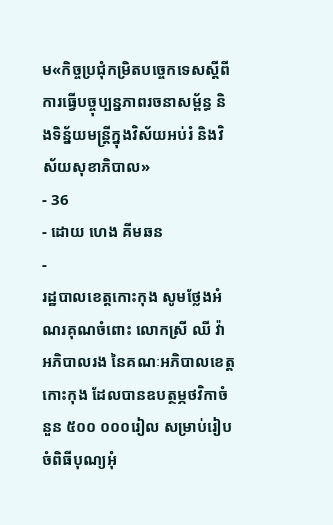ម«កិច្ចប្រជុំកម្រិតបច្ចេកទេសស្ដីពីការធ្វើបច្ចុប្បន្នភាពរចនាសម្ព័ន្ធ និងទិន្ន័យមន្រ្តីក្នុងវិស័យអប់រំ និងវិស័យសុខាភិបាល»
- 36
- ដោយ ហេង គីមឆន
-
រដ្ឋបាលខេត្តកោះកុង សូមថ្លែងអំណរគុណចំពោះ លោកស្រី ឈី វ៉ា អភិបាលរង នៃគណៈអភិបាលខេត្តកោះកុង ដែលបានឧបត្ថម្ភថវិកាចំនួន ៥០០ ០០០រៀល សម្រាប់រៀបចំពិធីបុណ្យអុំ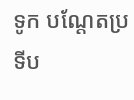ទូក បណ្តែតប្រទីប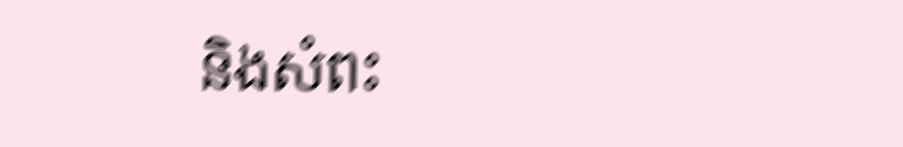និងសំពះ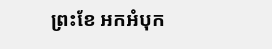ព្រះខែ អកអំបុក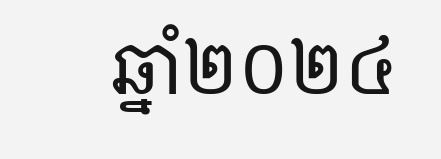ឆ្នាំ២០២៤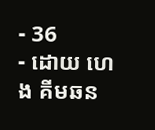- 36
- ដោយ ហេង គីមឆន